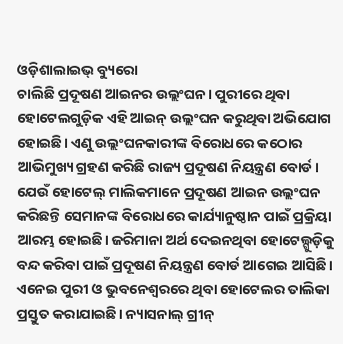ଓଡ଼ିଶାଲାଇଭ୍ ବ୍ୟୁରୋ
ଚାଲିଛି ପ୍ରଦୂଷଣ ଆଇନର ଉଲ୍ଲଂଘନ। ପୁରୀରେ ଥିବା ହୋଟେଲଗୁଡ଼ିକ ଏହି ଆଇନ୍ ଉଲ୍ଲଂଘନ କରୁଥିବା ଅଭିଯୋଗ ହୋଇଛି। ଏଣୁ ଉଲ୍ଲଂଘନକାରୀଙ୍କ ବିରୋଧରେ କଠୋର ଆଭିମୁଖ୍ୟ ଗ୍ରହଣ କରିଛି ରାଜ୍ୟ ପ୍ରଦୂଷଣ ନିୟନ୍ତ୍ରଣ ବୋର୍ଡ। ଯେଉଁ ହୋଟେଲ୍ ମାଲିକମାନେ ପ୍ରଦୂଷଣ ଆଇନ ଉଲ୍ଲଂଘନ କରିଛନ୍ତି ସେମାନଙ୍କ ବିରୋଧରେ କାର୍ଯ୍ୟାନୁଷ୍ଠାନ ପାଇଁ ପ୍ରକ୍ରିୟା ଆରମ୍ଭ ହୋଇଛି। ଜରିମାନା ଅର୍ଥ ଦେଇନଥିବା ହୋଟେଲ୍ଗୁଡ଼ିକୁ ବନ୍ଦ କରିବା ପାଇଁ ପ୍ରଦୂଷଣ ନିୟନ୍ତ୍ରଣ ବୋର୍ଡ ଆଗେଇ ଆସିଛି।
ଏନେଇ ପୁରୀ ଓ ଭୁବନେଶ୍ୱରରେ ଥିବା ହୋଟେଲର ତାଲିକା ପ୍ରସ୍ତୁତ କରାଯାଇଛି। ନ୍ୟାସନାଲ୍ ଗ୍ରୀନ୍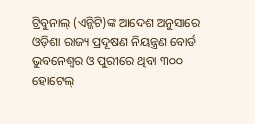ଟ୍ରିବୁନାଲ୍ (ଏନ୍ଜିଟି)ଙ୍କ ଆଦେଶ ଅନୁସାରେ ଓଡ଼ିଶା ରାଜ୍ୟ ପ୍ରଦୂଷଣ ନିୟନ୍ତ୍ରଣ ବୋର୍ଡ ଭୁବନେଶ୍ୱର ଓ ପୁରୀରେ ଥିବା ୩୦୦ ହୋଟେଲ୍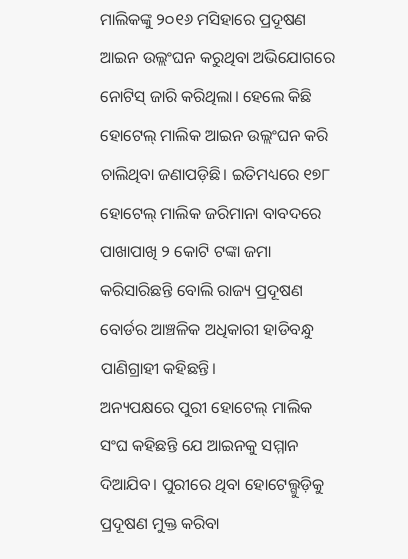ମାଲିକଙ୍କୁ ୨୦୧୬ ମସିହାରେ ପ୍ରଦୂଷଣ ଆଇନ ଉଲ୍ଲଂଘନ କରୁଥିବା ଅଭିଯୋଗରେ ନୋଟିସ୍ ଜାରି କରିଥିଲା। ହେଲେ କିଛି ହୋଟେଲ୍ ମାଲିକ ଆଇନ ଉଲ୍ଲଂଘନ କରି ଚାଲିଥିବା ଜଣାପଡ଼ିଛି। ଇତିମଧ୍ୟରେ ୧୭୮ ହୋଟେଲ୍ ମାଲିକ ଜରିମାନା ବାବଦରେ ପାଖାପାଖି ୨ କୋଟି ଟଙ୍କା ଜମା କରିସାରିଛନ୍ତି ବୋଲି ରାଜ୍ୟ ପ୍ରଦୂଷଣ ବୋର୍ଡର ଆଞ୍ଚଳିକ ଅଧିକାରୀ ହାଡିବନ୍ଧୁ ପାଣିଗ୍ରାହୀ କହିଛନ୍ତି।
ଅନ୍ୟପକ୍ଷରେ ପୁରୀ ହୋଟେଲ୍ ମାଲିକ ସଂଘ କହିଛନ୍ତି ଯେ ଆଇନକୁ ସମ୍ମାନ ଦିଆଯିବ। ପୁରୀରେ ଥିବା ହୋଟେଲ୍ଗୁଡ଼ିକୁ ପ୍ରଦୂଷଣ ମୁକ୍ତ କରିବା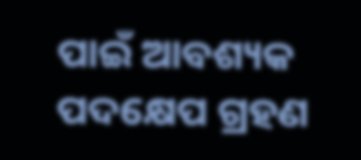ପାଇଁ ଆବଶ୍ୟକ ପଦକ୍ଷେପ ଗ୍ରହଣ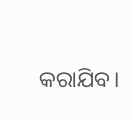କରାଯିବ।